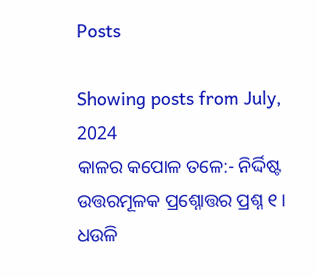Posts

Showing posts from July, 2024
କାଳର କପୋଳ ତଳେ:- ନିର୍ଦ୍ଦିଷ୍ଟ ଉତ୍ତରମୂଳକ ପ୍ରଶ୍ନୋତ୍ତର ପ୍ରଶ୍ନ ୧। ଧଉଳି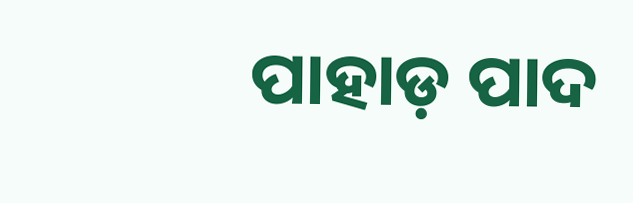ପାହାଡ଼ ପାଦ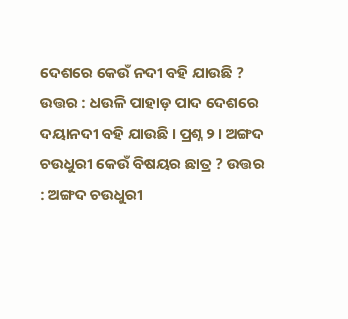ଦେଶରେ କେଉଁ ନଦୀ ବହି ଯାଉଛି ? ଉତ୍ତର : ଧଉଳି ପାହାଡ଼ ପାଦ ଦେଶରେ ଦୟାନଦୀ ବହି ଯାଉଛି । ପ୍ରଶ୍ନ ୨। ଅଙ୍ଗଦ ଚଉଧୁରୀ କେଉଁ ବିଷୟର ଛାତ୍ର ? ଉତ୍ତର : ଅଙ୍ଗଦ ଚଉଧୁରୀ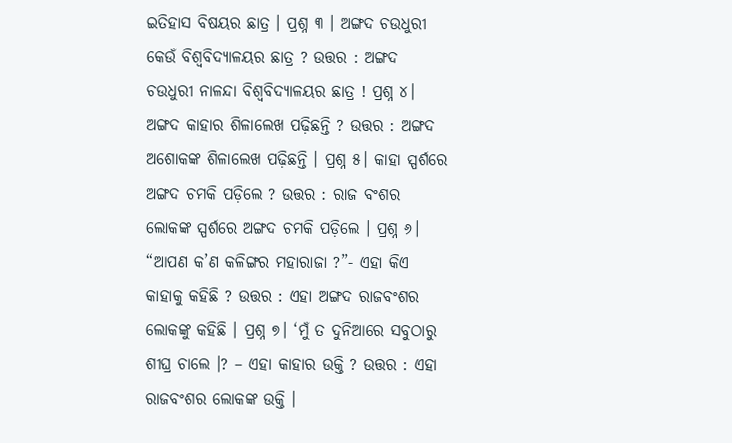ଇତିହାସ ବିଷୟର ଛାତ୍ର । ପ୍ରଶ୍ନ ୩ । ଅଙ୍ଗଦ ଚଉଧୁରୀ କେଉଁ ବିଶ୍ଵବିଦ୍ୟାଳୟର ଛାତ୍ର ? ଉତ୍ତର : ଅଙ୍ଗଦ ଚଉଧୁରୀ ନାଳନ୍ଦା ବିଶ୍ଵବିଦ୍ୟାଳୟର ଛାତ୍ର ! ପ୍ରଶ୍ନ ୪। ଅଙ୍ଗଦ କାହାର ଶିଳାଲେଖ ପଢ଼ିଛନ୍ତି ? ଉତ୍ତର : ଅଙ୍ଗଦ ଅଶୋକଙ୍କ ଶିଳାଲେଖ ପଢ଼ିଛନ୍ତି । ପ୍ରଶ୍ନ ୫। କାହା ସ୍ପର୍ଶରେ ଅଙ୍ଗଦ ଚମକି ପଡ଼ିଲେ ? ଉତ୍ତର : ରାଜ ବଂଶର ଲୋକଙ୍କ ସ୍ପର୍ଶରେ ଅଙ୍ଗଦ ଚମକି ପଡ଼ିଲେ । ପ୍ରଶ୍ନ ୬। “ଆପଣ କ’ଣ କଳିଙ୍ଗର ମହାରାଜା ?”- ଏହା କିଏ କାହାକୁ କହିଛି ? ଉତ୍ତର : ଏହା ଅଙ୍ଗଦ ରାଜବଂଶର ଲୋକଙ୍କୁ କହିଛି । ପ୍ରଶ୍ନ ୭। ‘ମୁଁ ତ ଦୁନିଆରେ ସବୁଠାରୁ ଶୀଘ୍ର ଚାଲେ ।? – ଏହା କାହାର ଉକ୍ତି ? ଉତ୍ତର : ଏହା ରାଜବଂଶର ଲୋକଙ୍କ ଉକ୍ତି ।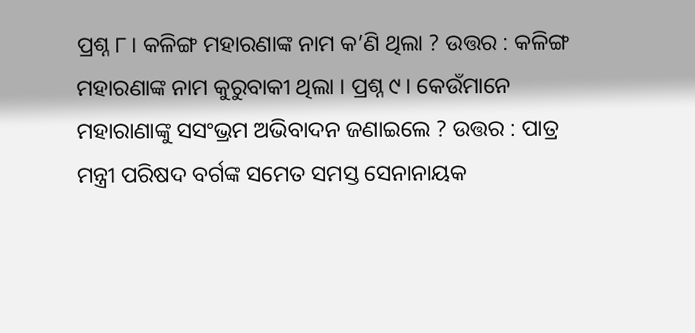ପ୍ରଶ୍ନ ୮। କଳିଙ୍ଗ ମହାରଣାଙ୍କ ନାମ କ’ଣି ଥିଲା ? ଉତ୍ତର : କଳିଙ୍ଗ ମହାରଣାଙ୍କ ନାମ କୁରୁବାକୀ ଥିଲା । ପ୍ରଶ୍ନ ୯। କେଉଁମାନେ ମହାରାଣାଙ୍କୁ ସସଂଭ୍ରମ ଅଭିବାଦନ ଜଣାଇଲେ ? ଉତ୍ତର : ପାତ୍ର ମନ୍ତ୍ରୀ ପରିଷଦ ବର୍ଗଙ୍କ ସମେତ ସମସ୍ତ ସେନାନାୟକ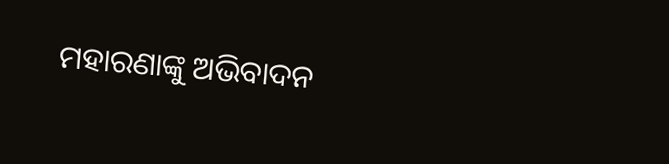ମହାରଣାଙ୍କୁ ଅଭିବାଦନ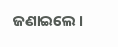ଜଣାଇଲେ ।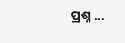ପ୍ରଶ୍ନ ...